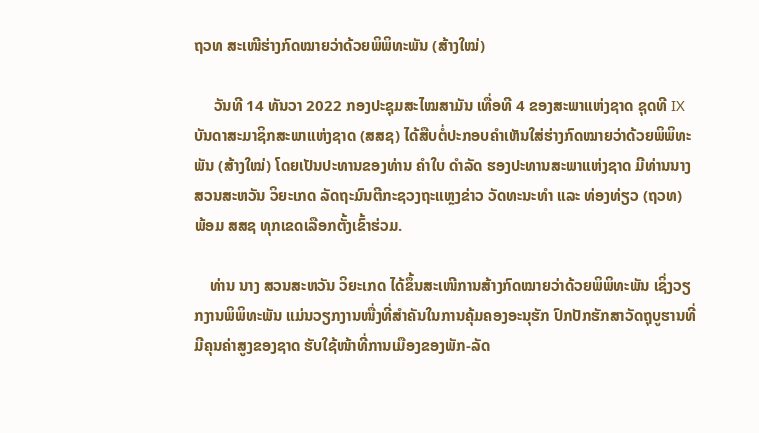ຖວທ ສະເໜີຮ່າງກົດໝາຍວ່າດ້ວຍພິພິທະພັນ (ສ້າງໃໝ່)

     ວັນທີ 14 ທັນວາ 2022 ກອງປະຊຸມສະໄໝສາມັນ ເທື່ອທີ 4 ຂອງສະພາແຫ່ງຊາດ ຊຸດທີ IX ບັນດາສະມາຊິກສະພາແຫ່ງຊາດ (ສສຊ) ໄດ້ສືບຕໍ່ປະກອບຄຳເຫັນໃສ່ຮ່າງກົດໝາຍວ່າດ້ວຍພິພິທະພັນ (ສ້າງໃໝ່) ໂດຍເປັນປະທານຂອງທ່ານ ຄຳໃບ ດຳລັດ ຮອງປະທານສະພາແຫ່ງຊາດ ມີທ່ານນາງ ສວນສະຫວັນ ວິຍະເກດ ລັດຖະມົນຕີກະຊວງຖະແຫຼງຂ່າວ ວັດທະນະທຳ ແລະ ທ່ອງທ່ຽວ (ຖວທ) ພ້ອມ ສສຊ ທຸກເຂດເລືອກຕັ້ງເຂົ້າຮ່ວມ.

    ທ່ານ ນາງ ສວນສະຫວັນ ວິຍະເກດ ໄດ້ຂຶ້ນສະເໜີການສ້າງກົດໝາຍວ່າດ້ວຍພິພິທະພັນ ເຊິ່ງວຽກງານພິພິທະພັນ ແມ່ນວຽກງານໜື່ງທີ່ສຳຄັນໃນການຄຸ້ມຄອງອະນຸຮັກ ປົກປັກຮັກສາວັດຖຸບູຮານທີ່ມີຄຸນຄ່າສູງຂອງຊາດ ຮັບໃຊ້ໜ້າທີ່ການເມືອງຂອງພັກ-ລັດ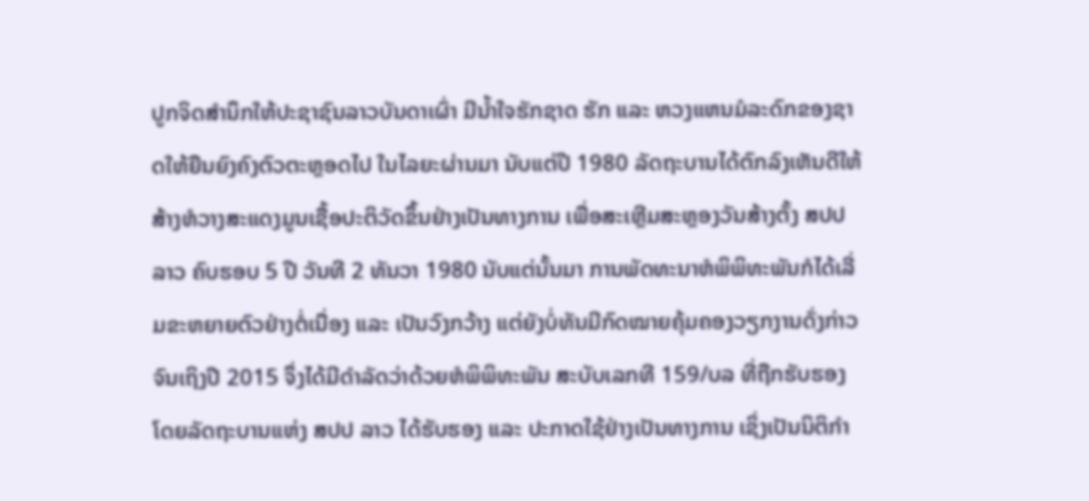ປູກຈິດສຳນຶກໃຫ້ປະຊາຊົນລາວບັນດາເຜົ່າ ມີນ້ຳໃຈຮັກຊາດ ຮັກ ແລະ ຫວງແຫນມໍລະດົກຂອງຊາດໃຫ້ຍືນຍົງຄົງຕົວຕະຫຼອດໄປ ໃນໄລຍະຜ່ານມາ ນັບແຕ່ປີ 1980 ລັດຖະບານໄດ້ຕົກລົງເຫັນດີໃຫ້ສ້າງຫໍວາງສະແດງມູນເຊື້ອປະຕິວັດຂຶ້ນຢ່າງເປັນທາງການ ເພື່ອສະເຫຼີມສະຫຼອງວັນສ້າງຕັ້ງ ສປປ ລາວ ຄົບຮອບ 5 ປີ ວັນທີ 2 ທັນວາ 1980 ນັບແຕ່ນັ້ນມາ ການພັດທະນາຫໍພິພິທະພັນກໍໄດ້ເລີ່ມຂະຫຍາຍຕົວຢ່າງຕໍ່ເນື່ອງ ແລະ ເປັນວົງກວ້າງ ແຕ່ຍັງບໍ່ທັນມີກົດໝາຍຄຸ້ມຄອງວຽກງານດັ່ງກ່າວ ຈົນເຖິງປີ 2015 ຈຶ່ງໄດ້ມີດຳລັດວ່າດ້ວຍຫໍພິພິທະພັນ ສະບັບເລກທີ 159/ບລ ທີ່ຖືກຮັບຮອງໂດຍລັດຖະບານແຫ່ງ ສປປ ລາວ ໄດ້ຮັບຮອງ ແລະ ປະກາດໃຊ້ຢ່າງເປັນທາງການ ເຊິ່ງເປັນນິຕິກຳ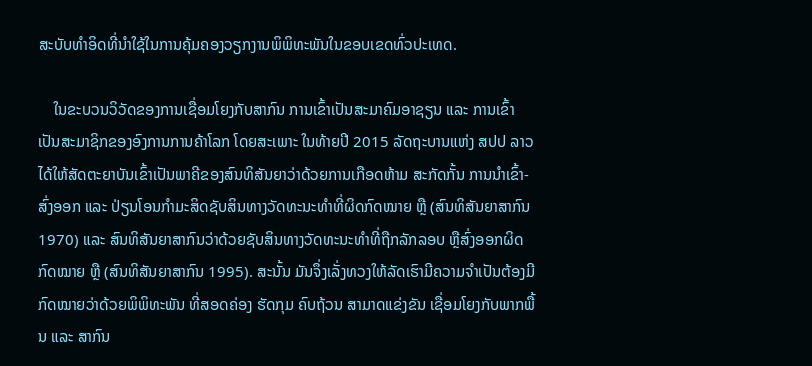ສະບັບທຳອິດທີ່ນຳໃຊ້ໃນການຄຸ້ມຄອງວຽກງານພິພິທະພັນໃນຂອບເຂດທົ່ວປະເທດ.

    ໃນຂະບວນວິວັດຂອງການເຊື່ອມໂຍງກັບສາກົນ ການເຂົ້າເປັນສະມາຄົມອາຊຽນ ແລະ ການເຂົ້າເປັນສະມາຊິກຂອງອົງການການຄ້າໂລກ ໂດຍສະເພາະ ໃນທ້າຍປີ 2015 ລັດຖະບານແຫ່ງ ສປປ ລາວ ໄດ້ໃຫ້ສັດຕະຍາບັນເຂົ້າເປັນພາຄີຂອງສົນທິສັນຍາວ່າດ້ວຍການເກືອດຫ້າມ ສະກັດກັ້ນ ການນຳເຂົ້າ-ສົ່ງອອກ ແລະ ປ່ຽນໂອນກຳມະສິດຊັບສິນທາງວັດທະນະທໍາທີ່ຜິດກົດໝາຍ ຫຼື (ສົນທິສັນຍາສາກົນ 1970) ແລະ ສົນທິສັນຍາສາກົນວ່າດ້ວຍຊັບສິນທາງວັດທະນະທຳທີ່ຖືກລັກລອບ ຫຼືສົ່ງອອກຜິດກົດໝາຍ ຫຼື (ສົນທິສັນຍາສາກົນ 1995). ສະນັ້ນ ມັນຈຶ່ງເລັ່ງທວງໃຫ້ລັດເຮົາມີຄວາມຈຳເປັນຕ້ອງມີກົດໝາຍວ່າດ້ວຍພິພິທະພັນ ທີ່ສອດຄ່ອງ ຮັດກຸມ ຄົບຖ້ວນ ສາມາດແຂ່ງຂັນ ເຊື່ອມໂຍງກັບພາກພື້ນ ແລະ ສາກົນ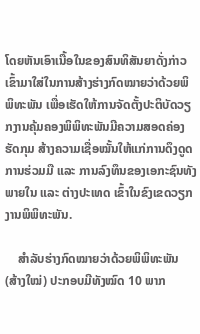ໂດຍຫັນເອົາເນື້ອໃນຂອງສົນທິສັນຍາດັ່ງກ່າວ ເຂົ້າມາໃສ່ໃນການສ້າງຮ່າງກົດໝາຍວ່າດ້ວຍພິພິທະພັນ ເພື່ອເຮັດໃຫ້ການຈັດຕັ້ງປະຕິບັດວຽກງານຄຸ້ມຄອງພິພິທະພັນມີຄວາມສອດຄ່ອງ ຮັດກຸມ ສ້າງຄວາມເຊື່ອໝັ້ນໃຫ້ແກ່ການດຶງດູດການຮ່ວມມື ແລະ ການລົງທຶນຂອງເອກະຊົນທັງພາຍໃນ ແລະ ຕ່າງປະເທດ ເຂົ້າໃນຂົງເຂດວຽກງານພິພິທະພັນ.

    ສຳລັບຮ່າງກົດໝາຍວ່າດ້ວຍພິພິທະພັນ (ສ້າງໃໝ່) ປະກອບມີທັງໝົດ 10 ພາກ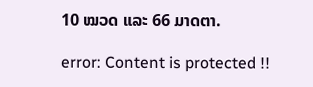10 ໝວດ ແລະ 66 ມາດຕາ.

error: Content is protected !!